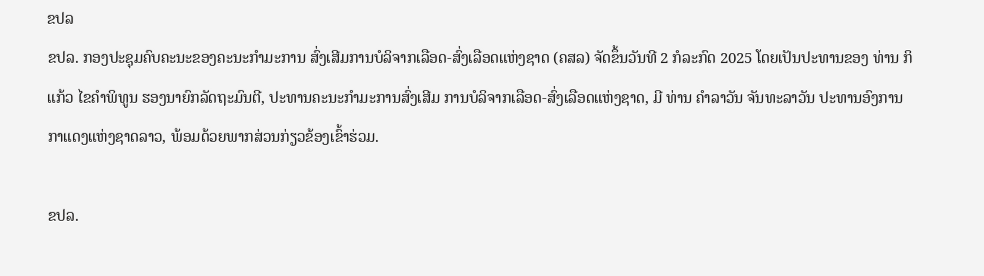ຂປລ
ຂປລ. ກອງປະຊຸມຄົບຄະນະຂອງຄະນະກຳມະການ ສົ່ງເສີມການບໍລິຈາກເລືອດ-ສົ່ງເລືອດແຫ່ງຊາດ (ຄສລ) ຈັດຂຶ້ນວັນທີ 2 ກໍລະກົດ 2025 ໂດຍເປັນປະທານຂອງ ທ່ານ ກິແກ້ວ ໄຂຄຳພິທູນ ຮອງນາຍົກລັດຖະມົນຕີ, ປະທານຄະນະກຳມະການສົ່ງເສີມ ການບໍລິຈາກເລືອດ-ສົ່ງເລືອດແຫ່ງຊາດ, ມີ ທ່ານ ຄໍາລາວັນ ຈັນທະລາວັນ ປະທານອົງການກາແດງແຫ່ງຊາດລາວ, ພ້ອມດ້ວຍພາກສ່ວນກ່ຽວຂ້ອງເຂົ້າຮ່ວມ.

ຂປລ.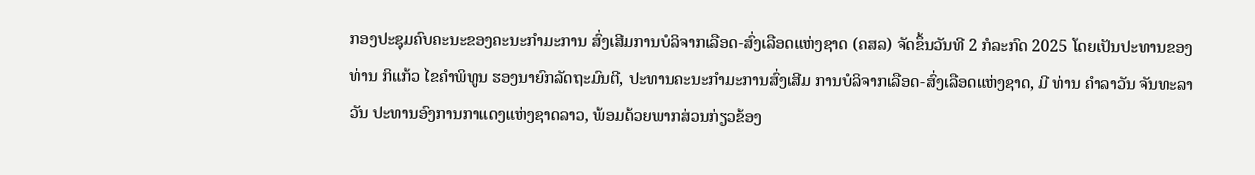ກອງປະຊຸມຄົບຄະນະຂອງຄະນະກຳມະການ ສົ່ງເສີມການບໍລິຈາກເລືອດ-ສົ່ງເລືອດແຫ່ງຊາດ (ຄສລ) ຈັດຂຶ້ນວັນທີ 2 ກໍລະກົດ 2025 ໂດຍເປັນປະທານຂອງ ທ່ານ ກິແກ້ວ ໄຂຄຳພິທູນ ຮອງນາຍົກລັດຖະມົນຕີ, ປະທານຄະນະກຳມະການສົ່ງເສີມ ການບໍລິຈາກເລືອດ-ສົ່ງເລືອດແຫ່ງຊາດ, ມີ ທ່ານ ຄໍາລາວັນ ຈັນທະລາວັນ ປະທານອົງການກາແດງແຫ່ງຊາດລາວ, ພ້ອມດ້ວຍພາກສ່ວນກ່ຽວຂ້ອງ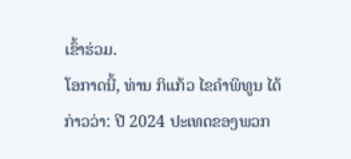ເຂົ້າຮ່ວມ.
ໂອກາດນີ້, ທ່ານ ກິແກ້ວ ໄຂຄຳພິທູນ ໄດ້ກ່າວວ່າ: ປີ 2024 ປະເທດຂອງພວກ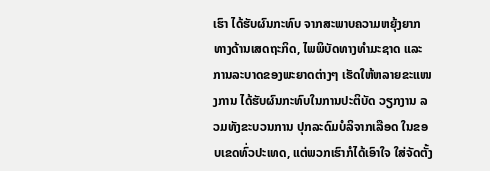ເຮົາ ໄດ້ຮັບຜົນກະທົບ ຈາກສະພາບຄວາມຫຍຸ້ງຍາກ ທາງດ້ານເສດຖະກິດ, ໄພພິບັດທາງທໍາມະຊາດ ແລະ ການລະບາດຂອງພະຍາດຕ່າງໆ ເຮັດໃຫ້ຫລາຍຂະແໜງການ ໄດ້ຮັບຜົນກະທົບໃນການປະຕິບັດ ວຽກງານ ລວມທັງຂະບວນການ ປຸກລະດົມບໍລິຈາກເລືອດ ໃນຂອບເຂດທົ່ວປະເທດ, ແຕ່ພວກເຮົາກໍໄດ້ເອົາໃຈ ໃສ່ຈັດຕັ້ງ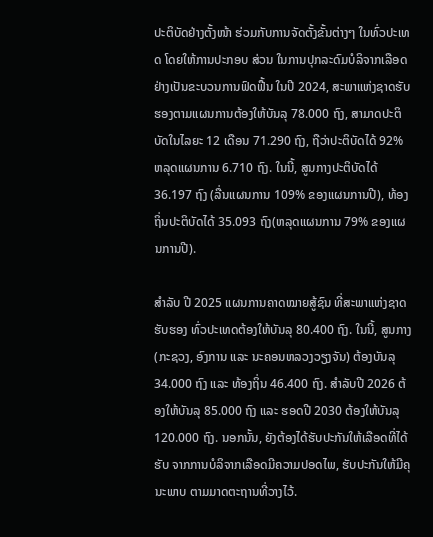ປະຕິບັດຢ່າງຕັ້ງໜ້າ ຮ່ວມກັບການຈັດຕັ້ງຂັ້ນຕ່າງໆ ໃນທົ່ວປະເທດ ໂດຍໃຫ້ການປະກອບ ສ່ວນ ໃນການປຸກລະດົມບໍລິຈາກເລືອດ ຢ່າງເປັນຂະບວນການຟົດຟື້ນ ໃນປີ 2024, ສະພາແຫ່ງຊາດຮັບຮອງຕາມແຜນການຕ້ອງໃຫ້ບັນລຸ 78.000 ຖົງ, ສາມາດປະຕິບັດໃນໄລຍະ 12 ເດືອນ 71.290 ຖົງ, ຖືວ່າປະຕິບັດໄດ້ 92% ຫລຸດແຜນການ 6.710 ຖົງ. ໃນນີ້, ສູນກາງປະຕິບັດໄດ້ 36.197 ຖົງ (ລື່ນແຜນການ 109% ຂອງແຜນການປີ), ທ້ອງຖິ່ນປະຕິບັດໄດ້ 35.093 ຖົງ(ຫລຸດແຜນການ 79% ຂອງແຜນການປີ).

ສຳລັບ ປີ 2025 ແຜນການຄາດໝາຍສູ້ຊົນ ທີ່ສະພາແຫ່ງຊາດຮັບຮອງ ທົ່ວປະເທດຕ້ອງໃຫ້ບັນລຸ 80.400 ຖົງ. ໃນນີ້, ສູນກາງ(ກະຊວງ, ອົງການ ແລະ ນະຄອນຫລວງວຽງຈັນ) ຕ້ອງບັນລຸ 34.000 ຖົງ ແລະ ທ້ອງຖິ່ນ 46.400 ຖົງ. ສຳລັບປີ 2026 ຕ້ອງໃຫ້ບັນລຸ 85.000 ຖົງ ແລະ ຮອດປີ 2030 ຕ້ອງໃຫ້ບັນລຸ 120.000 ຖົງ. ນອກນັ້ນ, ຍັງຕ້ອງໄດ້ຮັບປະກັນໃຫ້ເລືອດທີ່ໄດ້ຮັບ ຈາກການບໍລິຈາກເລືອດມີຄວາມປອດໄພ, ຮັບປະກັນໃຫ້ມີຄຸນະພາບ ຕາມມາດຕະຖານທີ່ວາງໄວ້.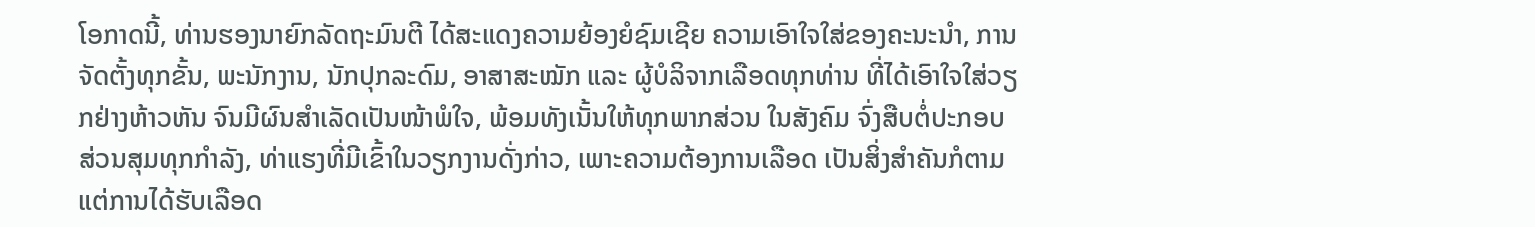ໂອກາດນີ້, ທ່ານຮອງນາຍົກລັດຖະມົນຕີ ໄດ້ສະແດງຄວາມຍ້ອງຍໍຊົມເຊີຍ ຄວາມເອົາໃຈໃສ່ຂອງຄະນະນໍາ, ການຈັດຕັ້ງທຸກຂັ້ນ, ພະນັກງານ, ນັກປຸກລະດົມ, ອາສາສະໝັກ ແລະ ຜູ້ບໍລິຈາກເລືອດທຸກທ່ານ ທີ່ໄດ້ເອົາໃຈໃສ່ວຽກຢ່າງຫ້າວຫັນ ຈົນມີຜົນສຳເລັດເປັນໜ້າພໍໃຈ, ພ້ອມທັງເນັ້ນໃຫ້ທຸກພາກສ່ວນ ໃນສັງຄົມ ຈົ່ງສືບຕໍ່ປະກອບສ່ວນສຸມທຸກກຳລັງ, ທ່າແຮງທີ່ມີເຂົ້າໃນວຽກງານດັ່ງກ່າວ, ເພາະຄວາມຕ້ອງການເລືອດ ເປັນສິ່ງສໍາຄັນກໍຕາມ ແຕ່ການໄດ້ຮັບເລືອດ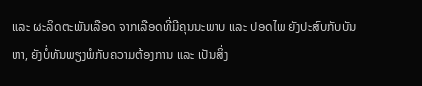ແລະ ຜະລິດຕະພັນເລືອດ ຈາກເລືອດທີ່ມີຄຸນນະພາບ ແລະ ປອດໄພ ຍັງປະສົບກັບບັນຫາ, ຍັງບໍ່ທັນພຽງພໍກັບຄວາມຕ້ອງການ ແລະ ເປັນສິ່ງ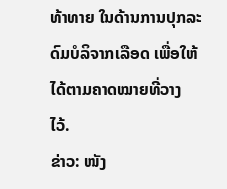ທ້າທາຍ ໃນດ້ານການປຸກລະດົມບໍລິຈາກເລືອດ ເພື່ອໃຫ້ໄດ້ຕາມຄາດໝາຍທີ່ວາງໄວ້.
ຂ່າວ: ໜັງ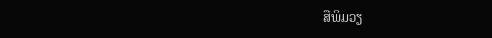ສືພິມວຽ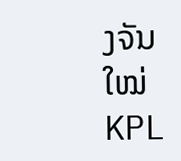ງຈັນໃໝ່
KPL